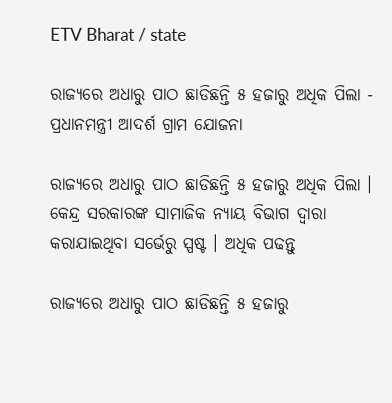ETV Bharat / state

ରାଜ୍ୟରେ ଅଧାରୁ ପାଠ ଛାଡିଛନ୍ତି ୫ ହଜାରୁ ଅଧିକ ପିଲା - ପ୍ରଧାନମନ୍ତ୍ରୀ ଆଦର୍ଶ ଗ୍ରାମ ଯୋଜନା

ରାଜ୍ୟରେ ଅଧାରୁ ପାଠ ଛାଡିଛନ୍ତି ୫ ହଜାରୁ ଅଧିକ ପିଲା । କେନ୍ଦ୍ର ସରକାରଙ୍କ ସାମାଜିକ ନ୍ୟାୟ ବିଭାଗ ଦ୍ୱାରା କରାଯାଇଥିବା ସର୍ଭେରୁ ସ୍ପଷ୍ଟ । ଅଧିକ ପଢନ୍ତୁ

ରାଜ୍ୟରେ ଅଧାରୁ ପାଠ ଛାଡିଛନ୍ତି ୫ ହଜାରୁ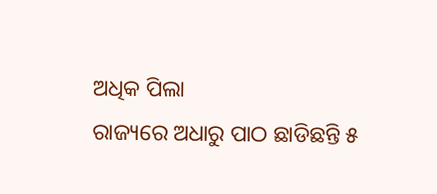ଅଧିକ ପିଲା
ରାଜ୍ୟରେ ଅଧାରୁ ପାଠ ଛାଡିଛନ୍ତି ୫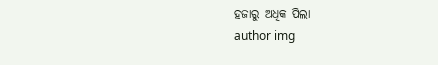ହଜାରୁ ଅଧିକ ପିଲା
author img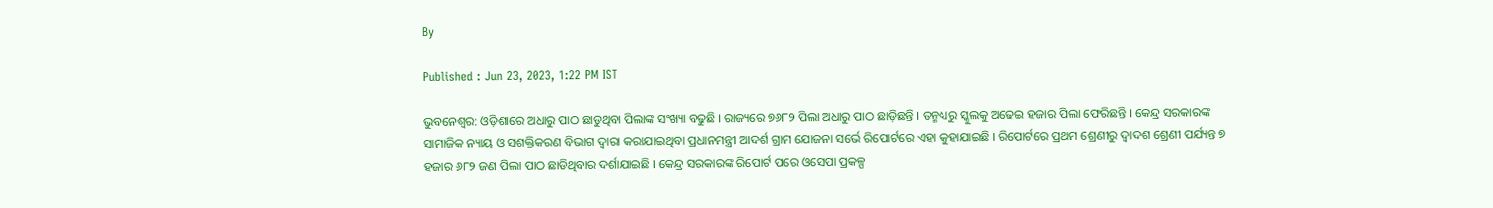By

Published : Jun 23, 2023, 1:22 PM IST

ଭୁବନେଶ୍ବର: ଓଡ଼ିଶାରେ ଅଧାରୁ ପାଠ ଛାଡୁଥିବା ପିଲାଙ୍କ ସଂଖ୍ୟା ବଢୁଛି । ରାଜ୍ୟରେ ୭୬୮୨ ପିଲା ଅଧାରୁ ପାଠ ଛାଡ଼ିଛନ୍ତି । ତନ୍ମଧ୍ୟରୁ ସ୍କୁଲକୁ ଅଢେଇ ହଜାର ପିଲା ଫେରିଛନ୍ତି । କେନ୍ଦ୍ର ସରକାରଙ୍କ ସାମାଜିକ ନ୍ୟାୟ ଓ ସଶକ୍ତିକରଣ ବିଭାଗ ଦ୍ୱାରା କରାଯାଇଥିବା ପ୍ରଧାନମନ୍ତ୍ରୀ ଆଦର୍ଶ ଗ୍ରାମ ଯୋଜନା ସର୍ଭେ ରିପୋର୍ଟରେ ଏହା କୁହାଯାଇଛି । ରିପୋର୍ଟରେ ପ୍ରଥମ ଶ୍ରେଣୀରୁ ଦ୍ୱାଦଶ ଶ୍ରେଣୀ ପର୍ଯ୍ୟନ୍ତ ୭ ହଜାର ୬୮୨ ଜଣ ପିଲା ପାଠ ଛାଡିଥିବାର ଦର୍ଶାଯାଇଛି । କେନ୍ଦ୍ର ସରକାରଙ୍କ ରିପୋର୍ଟ ପରେ ଓସେପା ପ୍ରକଳ୍ପ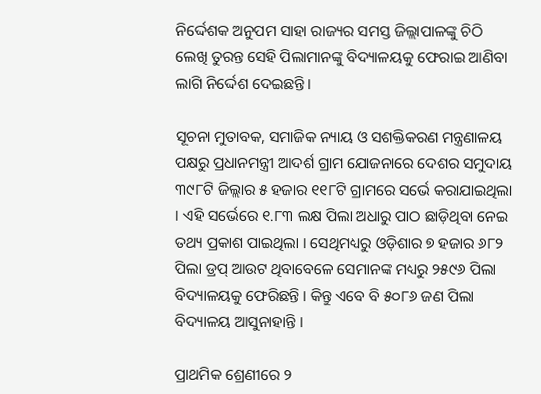ନିର୍ଦ୍ଦେଶକ ଅନୁପମ ସାହା ରାଜ୍ୟର ସମସ୍ତ ଜିଲ୍ଲାପାଳଙ୍କୁ ଚିଠି ଲେଖି ତୁରନ୍ତ ସେହି ପିଲାମାନଙ୍କୁ ବିଦ୍ୟାଳୟକୁ ଫେରାଇ ଆଣିବା ଲାଗି ନିର୍ଦ୍ଦେଶ ଦେଇଛନ୍ତି ।

ସୂଚନା ମୁତାବକ, ସମାଜିକ ନ୍ୟାୟ ଓ ସଶକ୍ତିକରଣ ମନ୍ତ୍ରଣାଳୟ ପକ୍ଷରୁ ପ୍ରଧାନମନ୍ତ୍ରୀ ଆଦର୍ଶ ଗ୍ରାମ ଯୋଜନାରେ ଦେଶର ସମୁଦାୟ ୩୯୮ଟି ଜିଲ୍ଲାର ୫ ହଜାର ୧୧୮ଟି ଗ୍ରାମରେ ସର୍ଭେ କରାଯାଇଥିଲା । ଏହି ସର୍ଭେରେ ୧.୮୩ ଲକ୍ଷ ପିଲା ଅଧାରୁ ପାଠ ଛାଡ଼ିଥିବା ନେଇ ତଥ୍ୟ ପ୍ରକାଶ ପାଇଥିଲା । ସେଥିମଧ୍ୟରୁ ଓଡ଼ିଶାର ୭ ହଜାର ୬୮୨ ପିଲା ଡ୍ରପ୍ ଆଉଟ ଥିବାବେଳେ ସେମାନଙ୍କ ମଧ୍ୟରୁ ୨୫୯୬ ପିଲା ବିଦ୍ୟାଳୟକୁ ଫେରିଛନ୍ତି । କିନ୍ତୁ ଏବେ ବି ୫୦୮୬ ଜଣ ପିଲା ବିଦ୍ୟାଳୟ ଆସୁନାହାନ୍ତି ।

ପ୍ରାଥମିକ ଶ୍ରେଣୀରେ ୨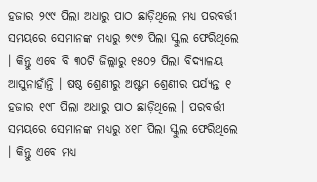ହଜାର ୨୯୯ ପିଲା ଅଧାରୁ ପାଠ ଛାଡ଼ିଥିଲେ ମଧ୍ୟ ପରବର୍ତ୍ତୀ ସମୟରେ ସେମାନଙ୍କ ମଧ୍ୟରୁ ୭୯୭ ପିଲା ସ୍କୁଲ ଫେରିଥିଲେ । କିନ୍ତୁ ଏବେ ବି ୩୦ଟି ଜିଲ୍ଲାରୁ ୧୫୦୨ ପିଲା ବିଦ୍ୟାଳୟ ଆସୁନାହାଁନ୍ତି । ଷଷ୍ଠ ଶ୍ରେଣୀରୁ ଅଷ୍ଟମ ଶ୍ରେଣୀର ପର୍ଯ୍ୟନ୍ତ ୧ ହଜାର ୧୯୮ ପିଲା ଅଧାରୁ ପାଠ ଛାଡ଼ିଥିଲେ । ପରବର୍ତ୍ତୀ ସମୟରେ ସେମାନଙ୍କ ମଧ୍ୟରୁ ୪୧୮ ପିଲା ସ୍କୁଲ ଫେରିଥିଲେ । କିନ୍ତୁ ଏବେ ମଧ୍ୟ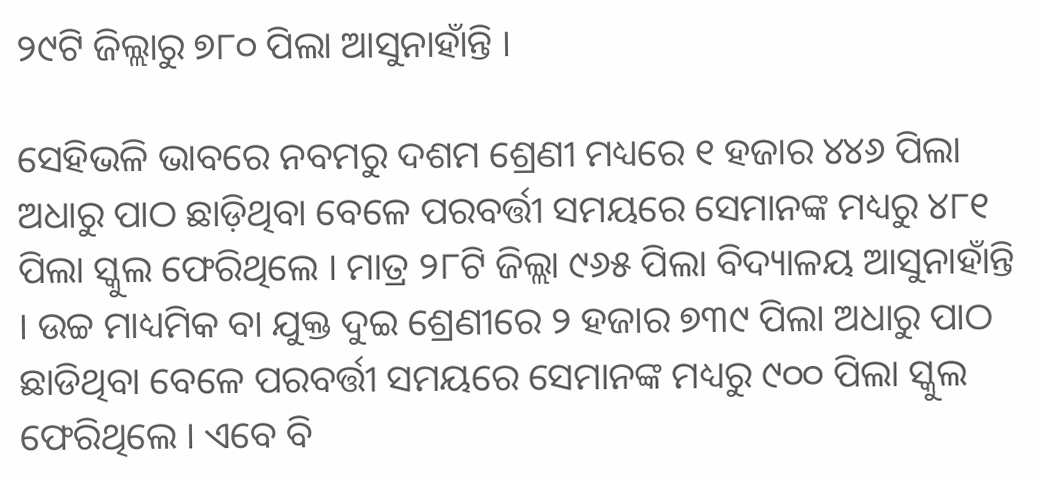୨୯ଟି ଜିଲ୍ଲାରୁ ୭୮୦ ପିଲା ଆସୁନାହାଁନ୍ତି ।

ସେହିଭଳି ଭାବରେ ନବମରୁ ଦଶମ ଶ୍ରେଣୀ ମଧ୍ୟରେ ୧ ହଜାର ୪୪୬ ପିଲା ଅଧାରୁ ପାଠ ଛାଡ଼ିଥିବା ବେଳେ ପରବର୍ତ୍ତୀ ସମୟରେ ସେମାନଙ୍କ ମଧ୍ୟରୁ ୪୮୧ ପିଲା ସ୍କୁଲ ଫେରିଥିଲେ । ମାତ୍ର ୨୮ଟି ଜିଲ୍ଲା ୯୬୫ ପିଲା ବିଦ୍ୟାଳୟ ଆସୁନାହାଁନ୍ତି । ଉଚ୍ଚ ମାଧ୍ୟମିକ ବା ଯୁକ୍ତ ଦୁଇ ଶ୍ରେଣୀରେ ୨ ହଜାର ୭୩୯ ପିଲା ଅଧାରୁ ପାଠ ଛାଡିଥିବା ବେଳେ ପରବର୍ତ୍ତୀ ସମୟରେ ସେମାନଙ୍କ ମଧ୍ୟରୁ ୯୦୦ ପିଲା ସ୍କୁଲ ଫେରିଥିଲେ । ଏବେ ବି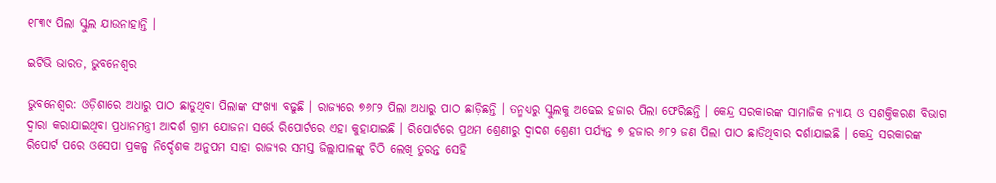୧୮୩୯ ପିଲା ସ୍କୁଲ ଯାଉନାହାନ୍ତି ।

ଇଟିଭି ଭାରତ, ଭୁବନେଶ୍ବର

ଭୁବନେଶ୍ବର: ଓଡ଼ିଶାରେ ଅଧାରୁ ପାଠ ଛାଡୁଥିବା ପିଲାଙ୍କ ସଂଖ୍ୟା ବଢୁଛି । ରାଜ୍ୟରେ ୭୬୮୨ ପିଲା ଅଧାରୁ ପାଠ ଛାଡ଼ିଛନ୍ତି । ତନ୍ମଧ୍ୟରୁ ସ୍କୁଲକୁ ଅଢେଇ ହଜାର ପିଲା ଫେରିଛନ୍ତି । କେନ୍ଦ୍ର ସରକାରଙ୍କ ସାମାଜିକ ନ୍ୟାୟ ଓ ସଶକ୍ତିକରଣ ବିଭାଗ ଦ୍ୱାରା କରାଯାଇଥିବା ପ୍ରଧାନମନ୍ତ୍ରୀ ଆଦର୍ଶ ଗ୍ରାମ ଯୋଜନା ସର୍ଭେ ରିପୋର୍ଟରେ ଏହା କୁହାଯାଇଛି । ରିପୋର୍ଟରେ ପ୍ରଥମ ଶ୍ରେଣୀରୁ ଦ୍ୱାଦଶ ଶ୍ରେଣୀ ପର୍ଯ୍ୟନ୍ତ ୭ ହଜାର ୬୮୨ ଜଣ ପିଲା ପାଠ ଛାଡିଥିବାର ଦର୍ଶାଯାଇଛି । କେନ୍ଦ୍ର ସରକାରଙ୍କ ରିପୋର୍ଟ ପରେ ଓସେପା ପ୍ରକଳ୍ପ ନିର୍ଦ୍ଦେଶକ ଅନୁପମ ସାହା ରାଜ୍ୟର ସମସ୍ତ ଜିଲ୍ଲାପାଳଙ୍କୁ ଚିଠି ଲେଖି ତୁରନ୍ତ ସେହି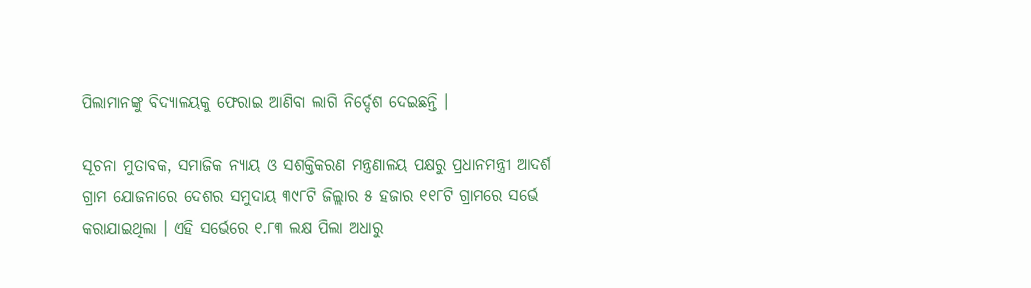ପିଲାମାନଙ୍କୁ ବିଦ୍ୟାଳୟକୁ ଫେରାଇ ଆଣିବା ଲାଗି ନିର୍ଦ୍ଦେଶ ଦେଇଛନ୍ତି ।

ସୂଚନା ମୁତାବକ, ସମାଜିକ ନ୍ୟାୟ ଓ ସଶକ୍ତିକରଣ ମନ୍ତ୍ରଣାଳୟ ପକ୍ଷରୁ ପ୍ରଧାନମନ୍ତ୍ରୀ ଆଦର୍ଶ ଗ୍ରାମ ଯୋଜନାରେ ଦେଶର ସମୁଦାୟ ୩୯୮ଟି ଜିଲ୍ଲାର ୫ ହଜାର ୧୧୮ଟି ଗ୍ରାମରେ ସର୍ଭେ କରାଯାଇଥିଲା । ଏହି ସର୍ଭେରେ ୧.୮୩ ଲକ୍ଷ ପିଲା ଅଧାରୁ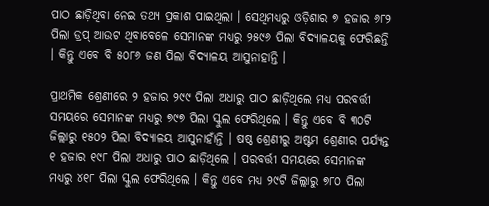ପାଠ ଛାଡ଼ିଥିବା ନେଇ ତଥ୍ୟ ପ୍ରକାଶ ପାଇଥିଲା । ସେଥିମଧ୍ୟରୁ ଓଡ଼ିଶାର ୭ ହଜାର ୬୮୨ ପିଲା ଡ୍ରପ୍ ଆଉଟ ଥିବାବେଳେ ସେମାନଙ୍କ ମଧ୍ୟରୁ ୨୫୯୬ ପିଲା ବିଦ୍ୟାଳୟକୁ ଫେରିଛନ୍ତି । କିନ୍ତୁ ଏବେ ବି ୫୦୮୬ ଜଣ ପିଲା ବିଦ୍ୟାଳୟ ଆସୁନାହାନ୍ତି ।

ପ୍ରାଥମିକ ଶ୍ରେଣୀରେ ୨ ହଜାର ୨୯୯ ପିଲା ଅଧାରୁ ପାଠ ଛାଡ଼ିଥିଲେ ମଧ୍ୟ ପରବର୍ତ୍ତୀ ସମୟରେ ସେମାନଙ୍କ ମଧ୍ୟରୁ ୭୯୭ ପିଲା ସ୍କୁଲ ଫେରିଥିଲେ । କିନ୍ତୁ ଏବେ ବି ୩୦ଟି ଜିଲ୍ଲାରୁ ୧୫୦୨ ପିଲା ବିଦ୍ୟାଳୟ ଆସୁନାହାଁନ୍ତି । ଷଷ୍ଠ ଶ୍ରେଣୀରୁ ଅଷ୍ଟମ ଶ୍ରେଣୀର ପର୍ଯ୍ୟନ୍ତ ୧ ହଜାର ୧୯୮ ପିଲା ଅଧାରୁ ପାଠ ଛାଡ଼ିଥିଲେ । ପରବର୍ତ୍ତୀ ସମୟରେ ସେମାନଙ୍କ ମଧ୍ୟରୁ ୪୧୮ ପିଲା ସ୍କୁଲ ଫେରିଥିଲେ । କିନ୍ତୁ ଏବେ ମଧ୍ୟ ୨୯ଟି ଜିଲ୍ଲାରୁ ୭୮୦ ପିଲା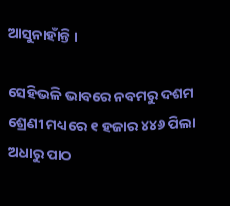ଆସୁନାହାଁନ୍ତି ।

ସେହିଭଳି ଭାବରେ ନବମରୁ ଦଶମ ଶ୍ରେଣୀ ମଧ୍ୟରେ ୧ ହଜାର ୪୪୬ ପିଲା ଅଧାରୁ ପାଠ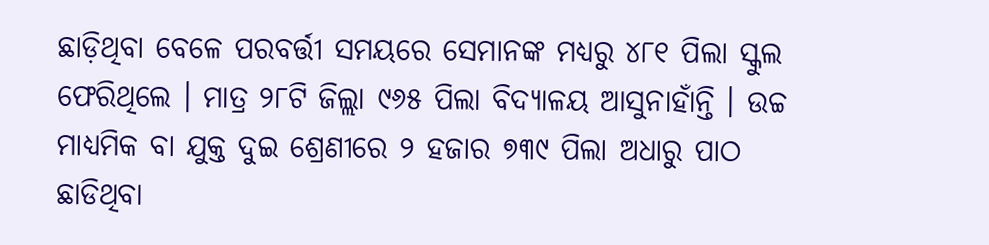ଛାଡ଼ିଥିବା ବେଳେ ପରବର୍ତ୍ତୀ ସମୟରେ ସେମାନଙ୍କ ମଧ୍ୟରୁ ୪୮୧ ପିଲା ସ୍କୁଲ ଫେରିଥିଲେ । ମାତ୍ର ୨୮ଟି ଜିଲ୍ଲା ୯୬୫ ପିଲା ବିଦ୍ୟାଳୟ ଆସୁନାହାଁନ୍ତି । ଉଚ୍ଚ ମାଧ୍ୟମିକ ବା ଯୁକ୍ତ ଦୁଇ ଶ୍ରେଣୀରେ ୨ ହଜାର ୭୩୯ ପିଲା ଅଧାରୁ ପାଠ ଛାଡିଥିବା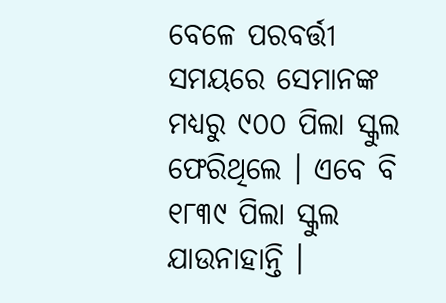ବେଳେ ପରବର୍ତ୍ତୀ ସମୟରେ ସେମାନଙ୍କ ମଧ୍ୟରୁ ୯୦୦ ପିଲା ସ୍କୁଲ ଫେରିଥିଲେ । ଏବେ ବି ୧୮୩୯ ପିଲା ସ୍କୁଲ ଯାଉନାହାନ୍ତି ।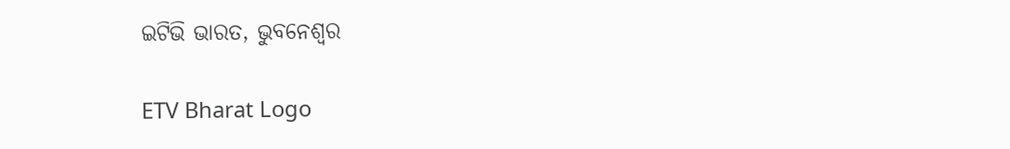ଇଟିଭି ଭାରତ, ଭୁବନେଶ୍ବର

ETV Bharat Logo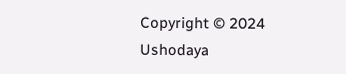Copyright © 2024 Ushodaya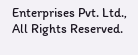Enterprises Pvt. Ltd., All Rights Reserved.